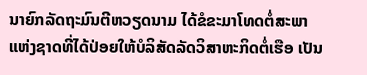ນາຍົກລັດຖະມົນຕີຫວຽດນາມ ໄດ້ຂໍຂະມາໂທດຕໍ່ສະພາ
ແຫ່ງຊາດທີ່ໄດ້ປ່ອຍໃຫ້ບໍລິສັດລັດວິສາຫະກິດຕໍ່ເຮືອ ເປັນ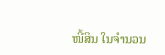ໜີ້ສິນ ໃນຈໍານວນ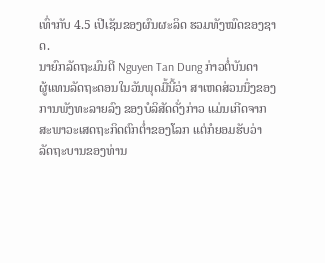ເທົ່າກັບ 4.5 ເປີເຊັນຂອງຜົນຜະລິດ ຮວມທັງໝົດຂອງຊາດ.
ນາຍົກລັດຖະມົນຕີ Nguyen Tan Dung ກ່າວຕໍ່ບັນດາ
ຜູ້ແທນລັດຖະດອນໃນວັນພຸດມື້ນີ້ວ່າ ສາເຫດສ່ວນນຶ່ງຂອງ
ການພັງທະລາຍລົງ ຂອງບໍລິສັດດັ່ງກ່າວ ແມ່ນເກີດຈາກ
ສະພາວະເສດຖະກິດຕົກຕໍ່າຂອງໂລກ ແຕ່ກໍຍອມຮັບວ່າ
ລັດຖະບານຂອງທ່ານ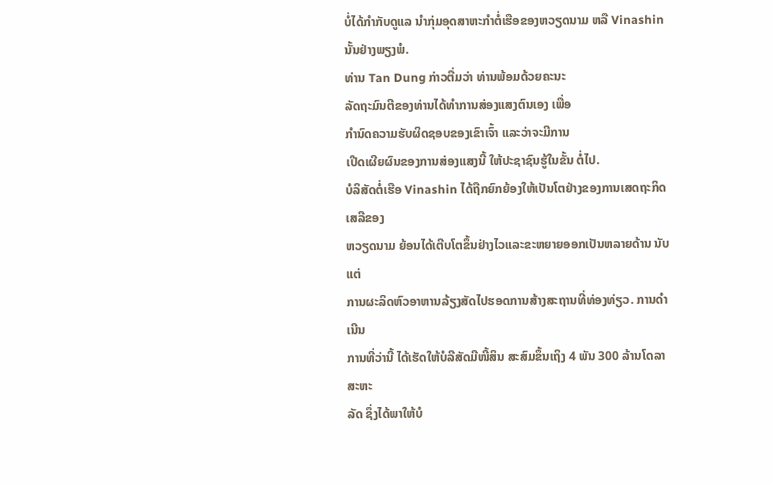ບໍ່ໄດ້ກໍາກັບດູແລ ນໍາກຸ່ມອຸດສາຫະກໍາຕໍ່ເຮືອຂອງຫວຽດນາມ ຫລື Vinashin ນັ້ນຢ່າງພຽງພໍ.
ທ່ານ Tan Dung ກ່າວຕື່ມວ່າ ທ່ານພ້ອມດ້ວຍຄະນະ
ລັດຖະມົນຕີຂອງທ່ານໄດ້ທໍາການສ່ອງແສງຕົນເອງ ເພື່ອ
ກໍານົດຄວາມຮັບຜິດຊອບຂອງເຂົາເຈົ້າ ແລະວ່າຈະມີການ
ເປີດເຜີຍຜົນຂອງການສ່ອງແສງນີ້ ໃຫ້ປະຊາຊົນຮູ້ໃນຂັ້ນ ຕໍ່ໄປ.
ບໍລິສັດຕໍ່ເຮືອ Vinashin ໄດ້ຖືກຍົກຍ້ອງໃຫ້ເປັນໂຕຢ່າງຂອງການເສດຖະກິດເສລີຂອງ
ຫວຽດນາມ ຍ້ອນໄດ້ເຕີບໂຕຂຶ້ນຢ່າງໄວແລະຂະຫຍາຍອອກເປັນຫລາຍດ້ານ ນັບແຕ່
ການຜະລິດຫົວອາຫານລ້ຽງສັດໄປຮອດການສ້າງສະຖານທີ່ທ່ອງທ່ຽວ. ການດໍາເນີນ
ການທີ່ວ່ານີ້ ໄດ້ເຮັດໃຫ້ບໍລີສັດມີໜີ້ສິນ ສະສົມຂຶ້ນເຖິງ 4 ພັນ 300 ລ້ານໂດລາສະຫະ
ລັດ ຊຶ່ງໄດ້ພາໃຫ້ບໍ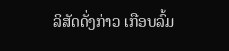ລິສັດດັ່ງກ່າວ ເກືອບລົ້ມ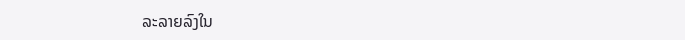ລະລາຍລົງໃນ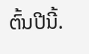ຕົ້ນປີນີ້.